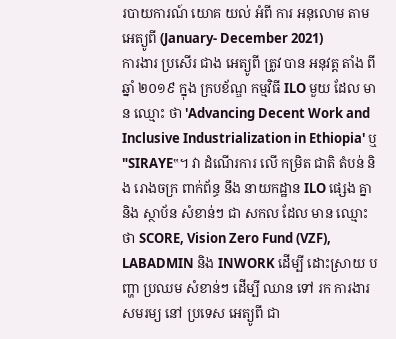របាយការណ៍ យោគ យល់ អំពី ការ អនុលោម តាម អេត្យូពី (January- December 2021)
ការងារ ប្រសើរ ជាង អេត្យូពី ត្រូវ បាន អនុវត្ត តាំង ពី ឆ្នាំ ២០១៩ ក្នុង ក្របខ័ណ្ឌ កម្មវិធី ILO មួយ ដែល មាន ឈ្មោះ ថា 'Advancing Decent Work and Inclusive Industrialization in Ethiopia' ឬ "SIRAYE‟។ វា ដំណើរការ លើ កម្រិត ជាតិ តំបន់ និង រោងចក្រ ពាក់ព័ន្ធ នឹង នាយកដ្ឋាន ILO ផ្សេង គ្នា និង ស្ថាប័ន សំខាន់ៗ ជា សកល ដែល មាន ឈ្មោះ ថា SCORE, Vision Zero Fund (VZF), LABADMIN និង INWORK ដើម្បី ដោះស្រាយ បញ្ហា ប្រឈម សំខាន់ៗ ដើម្បី ឈាន ទៅ រក ការងារ សមរម្យ នៅ ប្រទេស អេត្យូពី ជា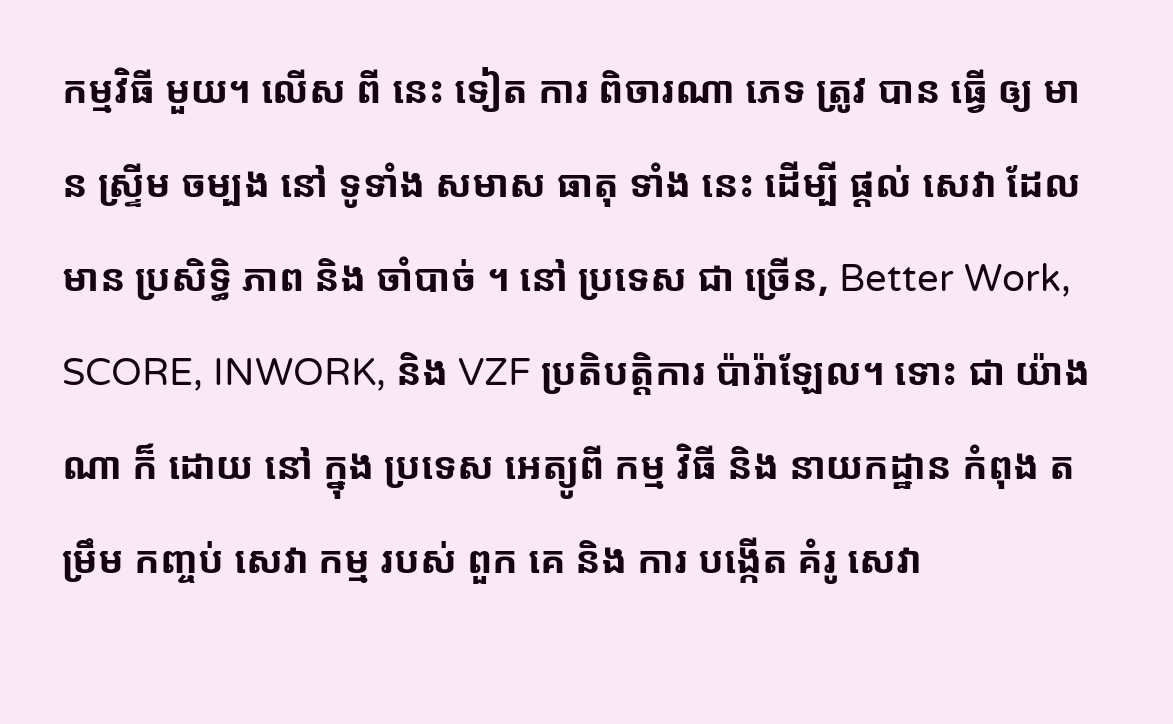កម្មវិធី មួយ។ លើស ពី នេះ ទៀត ការ ពិចារណា ភេទ ត្រូវ បាន ធ្វើ ឲ្យ មាន ស្ទ្រីម ចម្បង នៅ ទូទាំង សមាស ធាតុ ទាំង នេះ ដើម្បី ផ្តល់ សេវា ដែល មាន ប្រសិទ្ធិ ភាព និង ចាំបាច់ ។ នៅ ប្រទេស ជា ច្រើន, Better Work, SCORE, INWORK, និង VZF ប្រតិបត្តិការ ប៉ារ៉ាឡែល។ ទោះ ជា យ៉ាង ណា ក៏ ដោយ នៅ ក្នុង ប្រទេស អេត្យូពី កម្ម វិធី និង នាយកដ្ឋាន កំពុង តម្រឹម កញ្ចប់ សេវា កម្ម របស់ ពួក គេ និង ការ បង្កើត គំរូ សេវា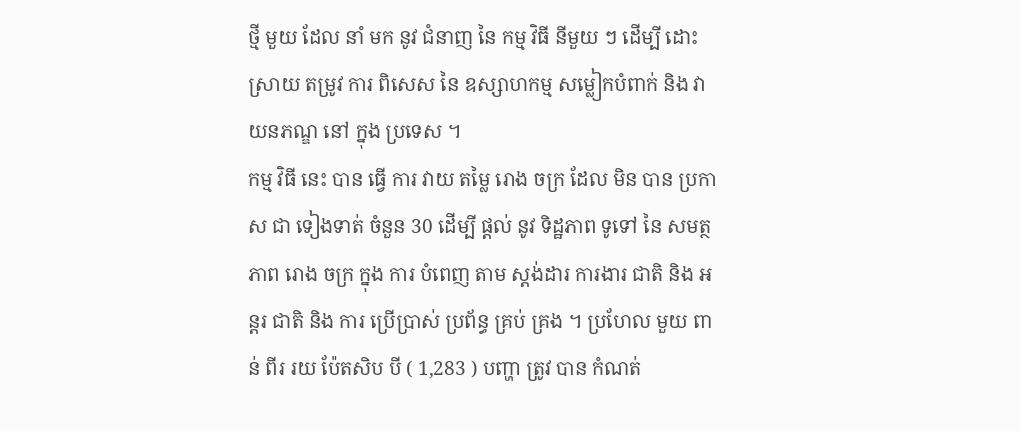ថ្មី មួយ ដែល នាំ មក នូវ ជំនាញ នៃ កម្ម វិធី នីមួយ ៗ ដើម្បី ដោះ ស្រាយ តម្រូវ ការ ពិសេស នៃ ឧស្សាហកម្ម សម្លៀកបំពាក់ និង វាយនភណ្ឌ នៅ ក្នុង ប្រទេស ។
កម្ម វិធី នេះ បាន ធ្វើ ការ វាយ តម្លៃ រោង ចក្រ ដែល មិន បាន ប្រកាស ជា ទៀងទាត់ ចំនួន 30 ដើម្បី ផ្តល់ នូវ ទិដ្ឋភាព ទូទៅ នៃ សមត្ថ ភាព រោង ចក្រ ក្នុង ការ បំពេញ តាម ស្តង់ដារ ការងារ ជាតិ និង អន្តរ ជាតិ និង ការ ប្រើប្រាស់ ប្រព័ន្ធ គ្រប់ គ្រង ។ ប្រហែល មួយ ពាន់ ពីរ រយ ប៉ែតសិប បី ( 1,283 ) បញ្ហា ត្រូវ បាន កំណត់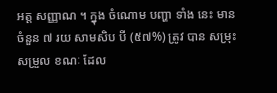អត្ត សញ្ញាណ ។ ក្នុង ចំណោម បញ្ហា ទាំង នេះ មាន ចំនួន ៧ រយ សាមសិប បី (៥៧%) ត្រូវ បាន សម្រុះ សម្រួល ខណៈ ដែល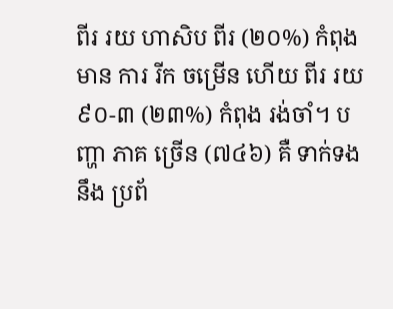ពីរ រយ ហាសិប ពីរ (២០%) កំពុង មាន ការ រីក ចម្រើន ហើយ ពីរ រយ ៩០-៣ (២៣%) កំពុង រង់ចាំ។ បញ្ហា ភាគ ច្រើន (៧៤៦) គឺ ទាក់ទង នឹង ប្រព័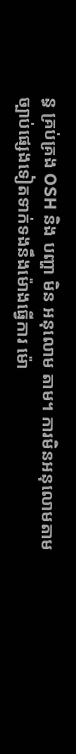ន្ធ គ្រប់គ្រង OSH និង បញ្ហា មិន អនុលោម តាម។ ការមិនអនុលោមតាមច្បាប់ផ្សេងទៀតទាក់ទងនឹងម៉ោងធ្វើការ ម៉ោ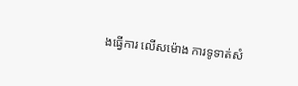ងធ្វើការ លើសម៉ោង ការទូទាត់សំ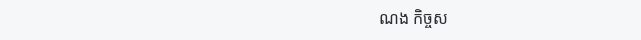ណង កិច្ចស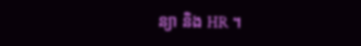ន្យា និង HR ។